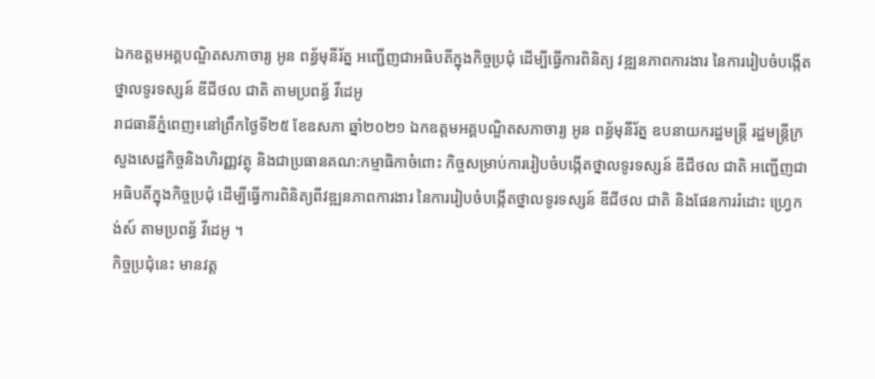ឯកឧត្តមអគ្គបណ្ឌិតសភាចារ្យ អូន ពន្ធ័មុនីរ័ត្ន អញ្ជើញជាអធិបតីក្នុងកិច្ចប្រជុំ ដើម្បីធ្វើការពិនិត្យ វឌ្ឍនភាពការងារ នៃការរៀបចំបង្កើតថ្នាលទូរទស្សន៍ ឌីជីថល ជាតិ តាមប្រពន្ធ័ វីដេអូ
រាជធានីភ្នំពេញ៖នៅព្រឹកថ្ងៃទី២៥ ខែឧសភា ឆ្នាំ២០២១ ឯកឧត្តមអគ្គបណ្ឌិតសភាចារ្យ អូន ពន្ធ័មុនីរ័ត្ន ឧបនាយករដ្ឋមន្រ្តី រដ្ឋមន្រ្តីក្រសួងសេដ្ឋកិច្ចនិងហិរញ្ញវត្ថុ និងជាប្រធានគណ:កម្មាធិកាចំពោះ កិច្ចសម្រាប់ការរៀបចំបង្កើតថ្នាលទូរទស្សន៍ ឌីជីថល ជាតិ អញ្ជើញជាអធិបតីក្នុងកិច្ចប្រជុំ ដើម្បីធ្វើការពិនិត្យពីវឌ្ឍនភាពការងារ នៃការរៀបចំបង្កើតថ្នាលទូរទស្សន៍ ឌីជីថល ជាតិ និងផែនការរំដោះ ហ្វ្រេកង់ស៍ តាមប្រពន្ធ័ វីដេអូ ។
កិច្ចប្រជុំនេះ មានវត្ត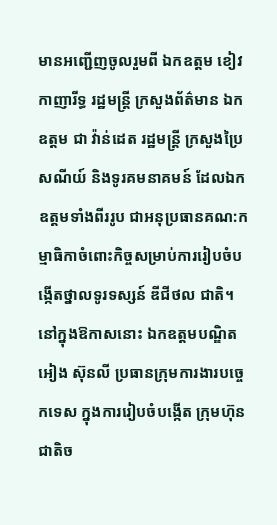មានអញ្ជើញចូលរួមពី ឯកឧត្តម ខៀវ កាញារីទ្ធ រដ្ឋមន្រ្តី ក្រសួងព័ត៌មាន ឯកឧត្តម ជា វ៉ាន់ដេត រដ្ឋមន្រ្តី ក្រសួងប្រៃសណីយ៍ និងទូរគមនាគមន៍ ដែលឯកឧត្តមទាំងពីររូប ជាអនុប្រធានគណ:កម្មាធិកាចំពោះកិច្ចសម្រាប់ការរៀបចំបង្កើតថ្នាលទូរទស្សន៍ ឌីជីថល ជាតិ។
នៅក្នុងឱកាសនោះ ឯកឧត្តមបណ្ឌិត អៀង ស៊ុនលី ប្រធានក្រុមការងារបច្ចេកទេស ក្នុងការរៀបចំបង្កើត ក្រុមហ៊ុនជាតិច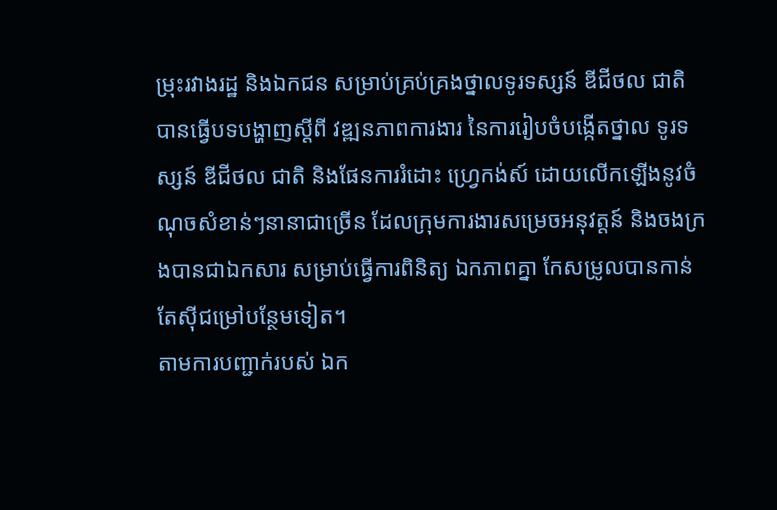ម្រុះរវាងរដ្ឋ និងឯកជន សម្រាប់គ្រប់គ្រងថ្នាលទូរទស្សន៍ ឌីជីថល ជាតិ បានធ្វើបទបង្ហាញស្តីពី វឌ្ឍនភាពការងារ នៃការរៀបចំបង្កើតថ្នាល ទូរទស្សន៍ ឌីជីថល ជាតិ និងផែនការរំដោះ ហ្វ្រេកង់ស៍ ដោយលើកឡើងនូវចំណុចសំខាន់ៗនានាជាច្រើន ដែលក្រុមការងារសម្រេចអនុវត្តន៍ និងចងក្រងបានជាឯកសារ សម្រាប់ធ្វើការពិនិត្យ ឯកភាពគ្នា កែសម្រូលបានកាន់តែស៊ីជម្រៅបន្ថែមទៀត។
តាមការបញ្ជាក់របស់ ឯក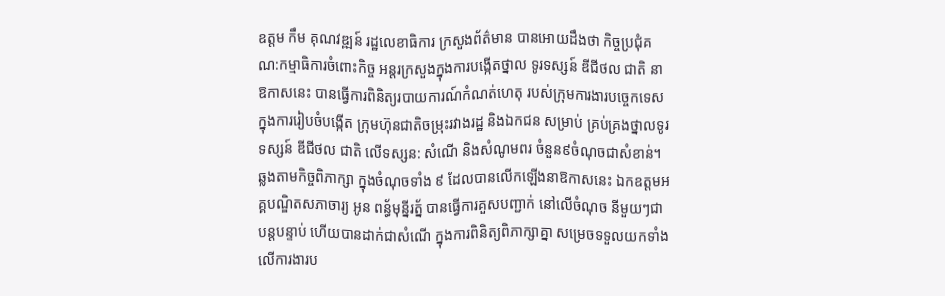ឧត្តម កឹម គុណវឌ្ឍន៍ រដ្ឋលេខាធិការ ក្រសួងព័ត៌មាន បានអោយដឹងថា កិច្ចប្រជុំគណ:កម្មាធិការចំពោះកិច្ច អន្តរក្រសួងក្នុងការបង្កើតថ្នាល ទូរទស្សន៍ ឌីជីថល ជាតិ នាឱកាសនេះ បានធ្វើការពិនិត្យរបាយការណ៍កំណត់ហេតុ របស់ក្រុមការងារបច្ចេកទេសក្នុងការរៀបចំបង្កើត ក្រុមហ៊ុនជាតិចម្រុះរវាងរដ្ឋ និងឯកជន សម្រាប់ គ្រប់គ្រងថ្នាលទូរទស្សន៍ ឌីជីថល ជាតិ លើទស្សន: សំណើ និងសំណូមពរ ចំនួន៩ចំណុចជាសំខាន់។ឆ្លងតាមកិច្ចពិភាក្សា ក្នុងចំណុចទាំង ៩ ដែលបានលើកឡើងនាឱកាសនេះ ឯកឧត្តមអគ្គបណ្ឌិតសភាចារ្យ អូន ពន្ធ័មុន្នីរត្ន័ បានធ្វើការគួសបញ្ជាក់ នៅលើចំណុច នីមួយៗជាបន្តបន្ទាប់ ហើយបានដាក់ជាសំណើ ក្នុងការពិនិត្យពិភាក្សាគ្នា សម្រេចទទួលយកទាំងលើការងារប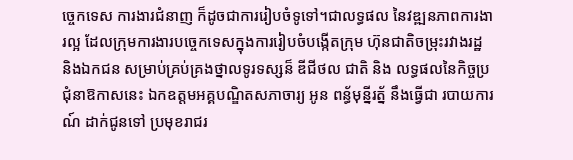ច្ចេកទេស ការងារជំនាញ ក៏ដូចជាការរៀបចំទូទៅ។ជាលទ្ធផល នៃវឌ្ឍនភាពការងារល្អ ដែលក្រុមការងារបច្ចេកទេសក្នុងការរៀបចំបង្កើតក្រុម ហ៊ុនជាតិចម្រុះរវាងរដ្ឋ និងឯកជន សម្រាប់គ្រប់គ្រងថ្នាលទូរទស្សន៏ ឌីជីថល ជាតិ និង លទ្ធផលនៃកិច្ចប្រជុំនាឱកាសនេះ ឯកឧត្តមអគ្គបណ្ឌិតសភាចារ្យ អូន ពន្ធ័មុន្នីរត្ន័ នឹងធ្វើជា របាយការណ៍ ដាក់ជូនទៅ ប្រមុខរាជរ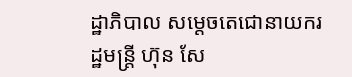ដ្ឋាភិបាល សម្តេចតេជោនាយករដ្ឋមន្រ្តី ហ៊ុន សែ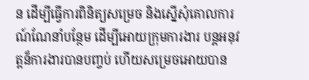ន ដើម្បីធ្វើការពិនិត្យសម្រេច និងស្នើសុំគោលការណ៍ណែនាំបន្ថែម ដើម្បីអោយក្រុមការងារ បន្តអនុវត្តន៏ការងារបានបញ្ចប់ ហើយសម្រេចអោយបាន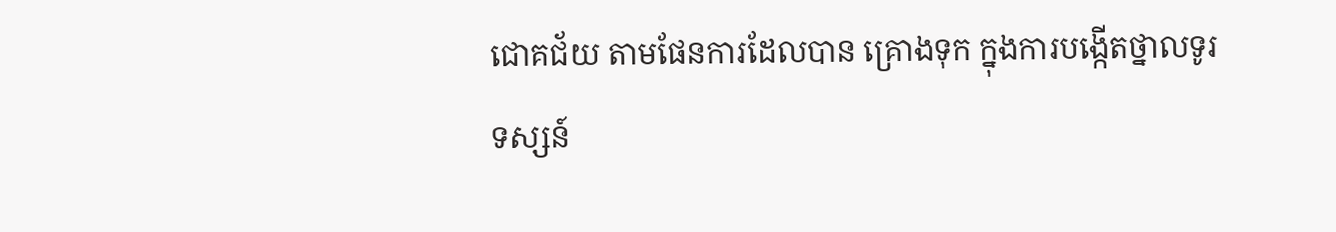ជោគជ័យ តាមផែនការដែលបាន គ្រោងទុក ក្នុងការបង្កើតថ្នាលទូរទស្សន៍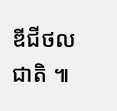ឌីជីថល ជាតិ ៕